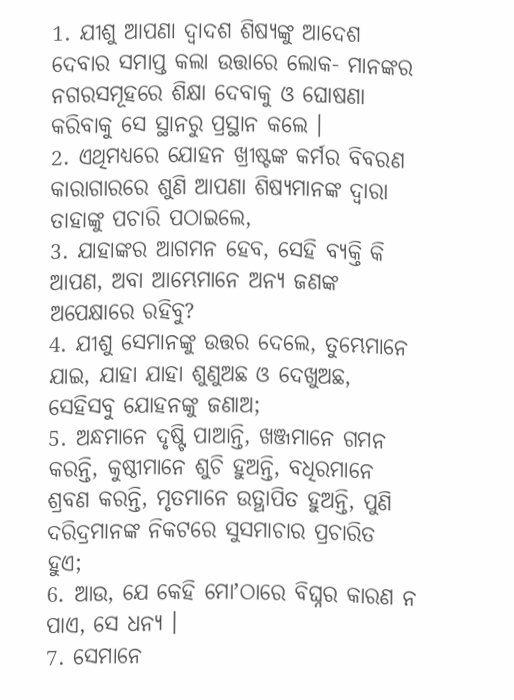1. ଯୀଶୁ ଆପଣା ଦ୍ଵାଦଶ ଶିଷ୍ୟଙ୍କୁ ଆଦେଶ ଦେବାର ସମାପ୍ତ କଲା ଉତ୍ତାରେ ଲୋକ- ମାନଙ୍କର ନଗରସମୂହରେ ଶିକ୍ଷା ଦେବାକୁ ଓ ଘୋଷଣା କରିବାକୁ ସେ ସ୍ଥାନରୁ ପ୍ରସ୍ଥାନ କଲେ ।
2. ଏଥିମଧ୍ୟରେ ଯୋହନ ଖ୍ରୀଷ୍ଟଙ୍କ କର୍ମର ବିବରଣ କାରାଗାରରେ ଶୁଣି ଆପଣା ଶିଷ୍ୟମାନଙ୍କ ଦ୍ଵାରା ତାହାଙ୍କୁ ପଚାରି ପଠାଇଲେ,
3. ଯାହାଙ୍କର ଆଗମନ ହେବ, ସେହି ବ୍ୟକ୍ତି କି ଆପଣ, ଅବା ଆମ୍ଭେମାନେ ଅନ୍ୟ ଜଣଙ୍କ ଅପେକ୍ଷାରେ ରହିବୁ?
4. ଯୀଶୁ ସେମାନଙ୍କୁ ଉତ୍ତର ଦେଲେ, ତୁମ୍ଭେମାନେ ଯାଇ, ଯାହା ଯାହା ଶୁଣୁଅଛ ଓ ଦେଖୁଅଛ, ସେହିସବୁ ଯୋହନଙ୍କୁ ଜଣାଅ;
5. ଅନ୍ଧମାନେ ଦୃଷ୍ଟି ପାଆନ୍ତି, ଖଞ୍ଜମାନେ ଗମନ କରନ୍ତି, କୁଷ୍ଠୀମାନେ ଶୁଚି ହୁଅନ୍ତି, ବଧିରମାନେ ଶ୍ରବଣ କରନ୍ତି, ମୃତମାନେ ଉତ୍ଥାପିତ ହୁଅନ୍ତି, ପୁଣି ଦରିଦ୍ରମାନଙ୍କ ନିକଟରେ ସୁସମାଚାର ପ୍ରଚାରିତ ହୁଏ;
6. ଆଉ, ଯେ କେହି ମୋʼଠାରେ ବିଘ୍ନର କାରଣ ନ ପାଏ, ସେ ଧନ୍ୟ ।
7. ସେମାନେ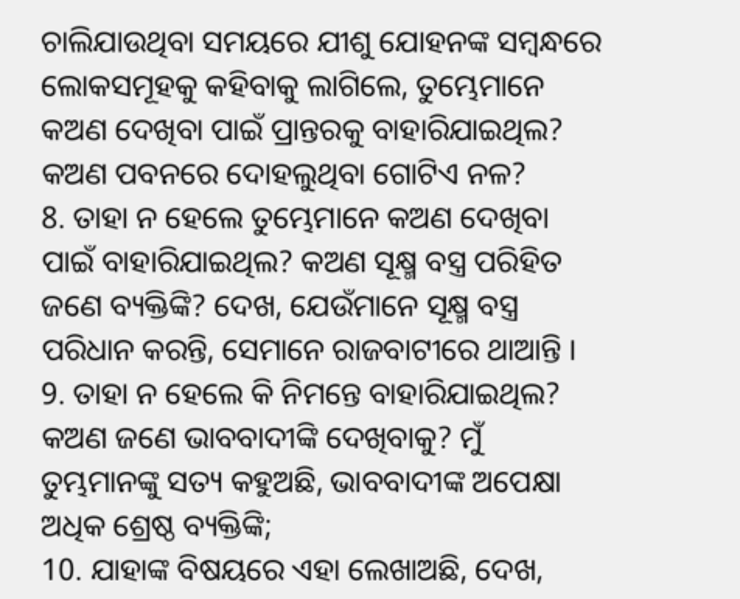ଚାଲିଯାଉଥିବା ସମୟରେ ଯୀଶୁ ଯୋହନଙ୍କ ସମ୍ଵନ୍ଧରେ ଲୋକସମୂହକୁ କହିବାକୁ ଲାଗିଲେ, ତୁମ୍ଭେମାନେ କଅଣ ଦେଖିବା ପାଇଁ ପ୍ରାନ୍ତରକୁ ବାହାରିଯାଇଥିଲ? କଅଣ ପବନରେ ଦୋହଲୁଥିବା ଗୋଟିଏ ନଳ?
8. ତାହା ନ ହେଲେ ତୁମ୍ଭେମାନେ କଅଣ ଦେଖିବା ପାଇଁ ବାହାରିଯାଇଥିଲ? କଅଣ ସୂକ୍ଷ୍ମ ବସ୍ତ୍ର ପରିହିତ ଜଣେ ବ୍ୟକ୍ତିଙ୍କି? ଦେଖ, ଯେଉଁମାନେ ସୂକ୍ଷ୍ମ ବସ୍ତ୍ର ପରିଧାନ କରନ୍ତି, ସେମାନେ ରାଜବାଟୀରେ ଥାଆନ୍ତି ।
9. ତାହା ନ ହେଲେ କି ନିମନ୍ତେ ବାହାରିଯାଇଥିଲ? କଅଣ ଜଣେ ଭାବବାଦୀଙ୍କି ଦେଖିବାକୁ? ମୁଁ ତୁମ୍ଭମାନଙ୍କୁ ସତ୍ୟ କହୁଅଛି, ଭାବବାଦୀଙ୍କ ଅପେକ୍ଷା ଅଧିକ ଶ୍ରେଷ୍ଠ ବ୍ୟକ୍ତିଙ୍କି;
10. ଯାହାଙ୍କ ବିଷୟରେ ଏହା ଲେଖାଅଛି, ଦେଖ,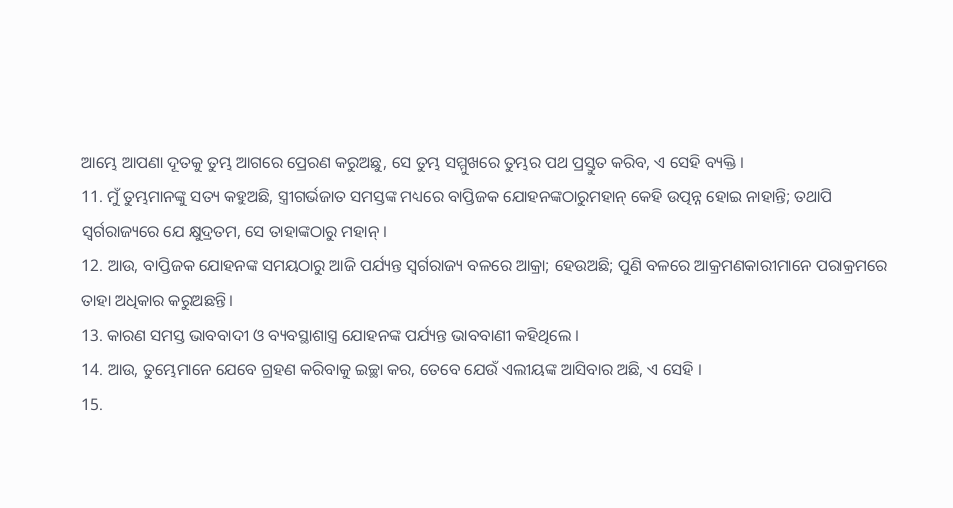ଆମ୍ଭେ ଆପଣା ଦୂତକୁ ତୁମ୍ଭ ଆଗରେ ପ୍ରେରଣ କରୁଅଛୁ, ସେ ତୁମ୍ଭ ସମ୍ମୁଖରେ ତୁମ୍ଭର ପଥ ପ୍ରସ୍ତୁତ କରିବ, ଏ ସେହି ବ୍ୟକ୍ତି ।
11. ମୁଁ ତୁମ୍ଭମାନଙ୍କୁ ସତ୍ୟ କହୁଅଛି, ସ୍ତ୍ରୀଗର୍ଭଜାତ ସମସ୍ତଙ୍କ ମଧ୍ୟରେ ବାପ୍ତିଜକ ଯୋହନଙ୍କଠାରୁମହାନ୍ କେହି ଉତ୍ପନ୍ନ ହୋଇ ନାହାନ୍ତି; ତଥାପି ସ୍ଵର୍ଗରାଜ୍ୟରେ ଯେ କ୍ଷୁଦ୍ରତମ, ସେ ତାହାଙ୍କଠାରୁ ମହାନ୍ ।
12. ଆଉ, ବାପ୍ତିଜକ ଯୋହନଙ୍କ ସମୟଠାରୁ ଆଜି ପର୍ଯ୍ୟନ୍ତ ସ୍ଵର୍ଗରାଜ୍ୟ ବଳରେ ଆକ୍ରା; ହେଉଅଛି; ପୁଣି ବଳରେ ଆକ୍ରମଣକାରୀମାନେ ପରାକ୍ରମରେ ତାହା ଅଧିକାର କରୁଅଛନ୍ତି।
13. କାରଣ ସମସ୍ତ ଭାବବାଦୀ ଓ ବ୍ୟବସ୍ଥାଶାସ୍ତ୍ର ଯୋହନଙ୍କ ପର୍ଯ୍ୟନ୍ତ ଭାବବାଣୀ କହିଥିଲେ ।
14. ଆଉ, ତୁମ୍ଭେମାନେ ଯେବେ ଗ୍ରହଣ କରିବାକୁ ଇଚ୍ଛା କର, ତେବେ ଯେଉଁ ଏଲୀୟଙ୍କ ଆସିବାର ଅଛି, ଏ ସେହି ।
15.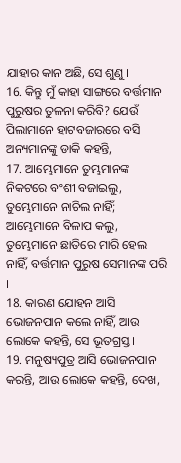ଯାହାର କାନ ଅଛି, ସେ ଶୁଣୁ ।
16. କିନ୍ତୁ ମୁଁ କାହା ସାଙ୍ଗରେ ବର୍ତ୍ତମାନ ପୁରୁଷର ତୁଳନା କରିବି? ଯେଉଁ ପିଲାମାନେ ହାଟବଜାରରେ ବସି ଅନ୍ୟମାନଙ୍କୁ ଡାକି କହନ୍ତି,
17. ଆମ୍ଭେମାନେ ତୁମ୍ଭମାନଙ୍କ ନିକଟରେ ବଂଶୀ ବଜାଇଲୁ, ତୁମ୍ଭେମାନେ ନାଚିଲ ନାହିଁ; ଆମ୍ଭେମାନେ ବିଳାପ କଲୁ, ତୁମ୍ଭେମାନେ ଛାତିରେ ମାରି ହେଲ ନାହିଁ, ବର୍ତ୍ତମାନ ପୁରୁଷ ସେମାନଙ୍କ ପରି ।
18. କାରଣ ଯୋହନ ଆସି ଭୋଜନପାନ କଲେ ନାହିଁ, ଆଉ ଲୋକେ କହନ୍ତି, ସେ ଭୂତଗ୍ରସ୍ତ ।
19. ମନୁଷ୍ୟପୁତ୍ର ଆସି ଭୋଜନପାନ କରନ୍ତି, ଆଉ ଲୋକେ କହନ୍ତି, ଦେଖ,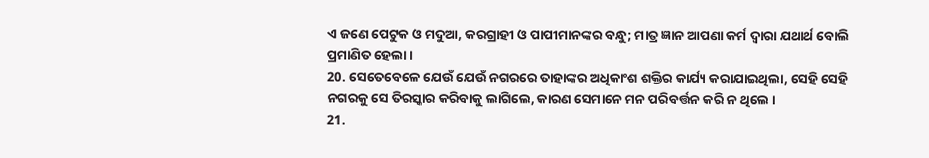ଏ ଜଣେ ପେଟୁକ ଓ ମଦୁଆ, କରଗ୍ରାହୀ ଓ ପାପୀମାନଙ୍କର ବନ୍ଧୁ; ମାତ୍ର ଜ୍ଞାନ ଆପଣା କର୍ମ ଦ୍ଵାରା ଯଥାର୍ଥ ବୋଲି ପ୍ରମାଣିତ ହେଲା ।
20. ସେତେବେଳେ ଯେଉଁ ଯେଉଁ ନଗରରେ ତାହାଙ୍କର ଅଧିକାଂଶ ଶକ୍ତିର କାର୍ଯ୍ୟ କରାଯାଇଥିଲା, ସେହି ସେହି ନଗରକୁ ସେ ତିରସ୍କାର କରିବାକୁ ଲାଗିଲେ, କାରଣ ସେମାନେ ମନ ପରିବର୍ତ୍ତନ କରି ନ ଥିଲେ ।
21.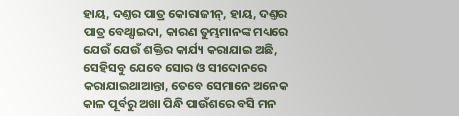ହାୟ, ଦଣ୍ତର ପାତ୍ର କୋରାଜୀନ୍, ହାୟ, ଦଣ୍ତର ପାତ୍ର ବେଥ୍ସାଇଦା, କାରଣ ତୁମ୍ଭମାନଙ୍କ ମଧ୍ୟରେ ଯେଉଁ ଯେଉଁ ଶକ୍ତିର କାର୍ଯ୍ୟ କରାଯାଇ ଅଛି, ସେହିସବୁ ଯେବେ ସୋର ଓ ସୀଦୋନରେ କରାଯାଇଥାଆନ୍ତା, ତେବେ ସେମାନେ ଅନେକ କାଳ ପୂର୍ବରୁ ଅଖା ପିନ୍ଧି ପାଉଁଶରେ ବସି ମନ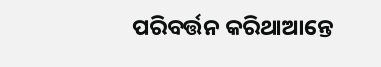ପରିବର୍ତ୍ତନ କରିଥାଆନ୍ତେ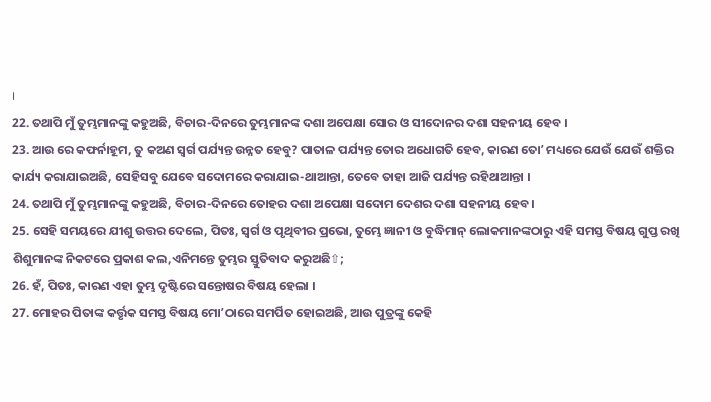।
22. ତଥାପି ମୁଁ ତୁମ୍ଭମାନଙ୍କୁ କହୁଅଛି, ବିଚାର-ଦିନରେ ତୁମ୍ଭମାନଙ୍କ ଦଶା ଅପେକ୍ଷା ସୋର ଓ ସୀଦୋନର ଦଶା ସହନୀୟ ହେବ ।
23. ଆଉ ରେ କଫର୍ନାହୂମ, ତୁ କଅଣ ସ୍ଵର୍ଗ ପର୍ଯ୍ୟନ୍ତ ଉନ୍ନତ ହେବୁ? ପାତାଳ ପର୍ଯ୍ୟନ୍ତ ତୋର ଅଧୋଗତି ହେବ, କାରଣ ତୋʼ ମଧ୍ୟରେ ଯେଉଁ ଯେଉଁ ଶକ୍ତିର କାର୍ଯ୍ୟ କରାଯାଇଅଛି, ସେହିସବୁ ଯେବେ ସଦୋମରେ କରାଯାଇ-ଥାଆନ୍ତା, ତେବେ ତାହା ଆଜି ପର୍ଯ୍ୟନ୍ତ ରହିଥାଆନ୍ତା ।
24. ତଥାପି ମୁଁ ତୁମ୍ଭମାନଙ୍କୁ କହୁଅଛି, ବିଚାର-ଦିନରେ ତୋହର ଦଶା ଅପେକ୍ଷା ସଦୋମ ଦେଶର ଦଶା ସହନୀୟ ହେବ।
25. ସେହି ସମୟରେ ଯୀଶୁ ଉତ୍ତର ଦେଲେ, ପିତଃ, ସ୍ଵର୍ଗ ଓ ପୃଥିବୀର ପ୍ରଭୋ, ତୁମ୍ଭେ ଜ୍ଞାନୀ ଓ ବୁଦ୍ଧିମାନ୍ ଲୋକମାନଙ୍କଠାରୁ ଏହି ସମସ୍ତ ବିଷୟ ଗୁପ୍ତ ରଖି ଶିଶୁମାନଙ୍କ ନିକଟରେ ପ୍ରକାଶ କଲ,ଏନିମନ୍ତେ ତୁମ୍ଭର ସ୍ତୁତିବାଦ କରୁଅଛି⇧;
26. ହଁ, ପିତଃ, କାରଣ ଏହା ତୁମ୍ଭ ଦୃଷ୍ଟିରେ ସନ୍ତୋଷର ବିଷୟ ହେଲା ।
27. ମୋହର ପିତାଙ୍କ କର୍ତ୍ତୃକ ସମସ୍ତ ବିଷୟ ମୋʼଠାରେ ସମର୍ପିତ ହୋଇଅଛି, ଆଉ ପୁତ୍ରଙ୍କୁ କେହି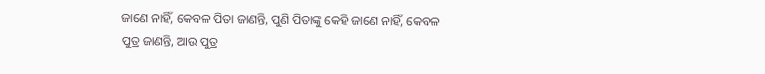ଜାଣେ ନାହିଁ, କେବଳ ପିତା ଜାଣନ୍ତି, ପୁଣି ପିତାଙ୍କୁ କେହି ଜାଣେ ନାହିଁ, କେବଳ ପୁତ୍ର ଜାଣନ୍ତି, ଆଉ ପୁତ୍ର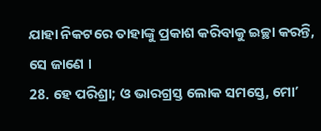ଯାହା ନିକଟରେ ତାହାଙ୍କୁ ପ୍ରକାଶ କରିବାକୁ ଇଚ୍ଛା କରନ୍ତି, ସେ ଜାଣେ ।
28. ହେ ପରିଶ୍ରା; ଓ ଭାରଗ୍ରସ୍ତ ଲୋକ ସମସ୍ତେ, ମୋʼ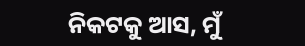ନିକଟକୁ ଆସ, ମୁଁ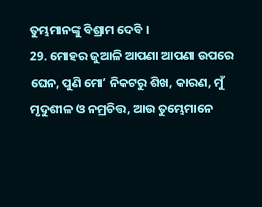ତୁମ୍ଭମାନଙ୍କୁ ବିଶ୍ରାମ ଦେବି ।
29. ମୋହର ଜୁଆଳି ଆପଣା ଆପଣା ଉପରେ ଘେନ, ପୁଣି ମୋʼ ନିକଟରୁ ଶିଖ, କାରଣ, ମୁଁ ମୃଦୁଶୀଳ ଓ ନମ୍ରଚିତ୍ତ, ଆଉ ତୁମ୍ଭେମାନେ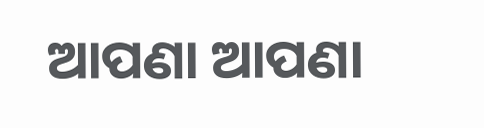ଆପଣା ଆପଣା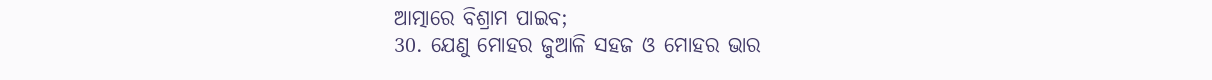ଆତ୍ମାରେ ବିଶ୍ରାମ ପାଇବ;
30. ଯେଣୁ ମୋହର ଜୁଆଳି ସହଜ ଓ ମୋହର ଭାର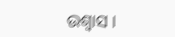ଉଶ୍ଵାସ ।